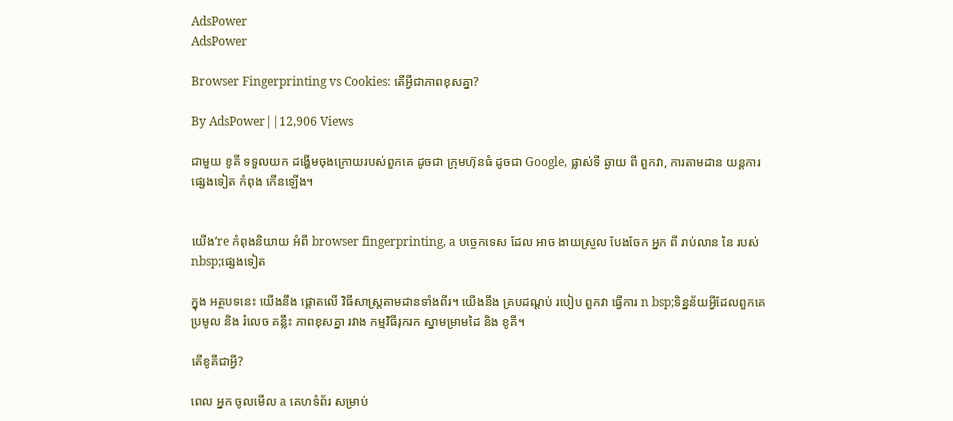AdsPower
AdsPower

Browser Fingerprinting vs Cookies: តើអ្វីជាភាពខុសគ្នា?

By AdsPower||12,906 Views

ជាមួយ ខូគី ទទួលយក ដង្ហើមចុងក្រោយរបស់ពួកគេ ដូចជា ក្រុមហ៊ុនធំ ដូចជា Google, ផ្លាស់ទី ឆ្ងាយ ពី ពួកវា, ការតាមដាន យន្តការ ផ្សេងទៀត កំពុង កើនឡើង។


យើង’re កំពុងនិយាយ អំពី browser fingerprinting, a បច្ចេកទេស ដែល អាច ងាយស្រួល បែងចែក អ្នក ពី រាប់លាន នៃ របស់ nbsp;ផ្សេងទៀត

ក្នុង អត្ថបទនេះ យើងនឹង ផ្តោតលើ វិធីសាស្រ្តតាមដានទាំងពីរ។ យើងនឹង គ្របដណ្តប់ របៀប ពួកវា ធ្វើការ n bsp;ទិន្នន័យអ្វីដែលពួកគេ ប្រមូល និង រំលេច គន្លឹះ ភាពខុសគ្នា រវាង កម្មវិធីរុករក ស្នាមម្រាមដៃ និង ខូគី។

តើខូគីជាអ្វី?

ពេល អ្នក ចូលមើល a គេហទំព័រ សម្រាប់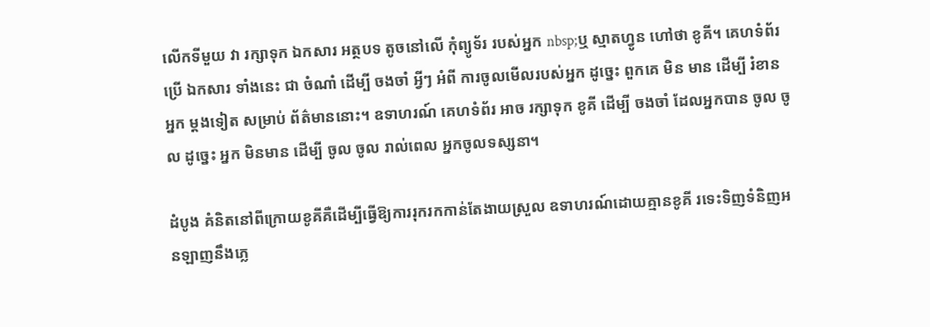លើកទីមួយ វា រក្សាទុក ឯកសារ អត្ថបទ តូចនៅលើ កុំព្យូទ័រ របស់អ្នក nbsp;ឬ ស្មាតហ្វូន ហៅថា ខូគី។ គេហទំព័រ ប្រើ ឯកសារ ទាំងនេះ ជា ចំណាំ ដើម្បី ចងចាំ អ្វីៗ អំពី ការចូលមើលរបស់អ្នក ដូច្នេះ ពួកគេ មិន មាន ដើម្បី រំខាន អ្នក ម្តងទៀត សម្រាប់ ព័ត៌មាននោះ។ ឧទាហរណ៍ គេហទំព័រ អាច រក្សាទុក ខូគី ដើម្បី ចងចាំ ដែលអ្នកបាន ចូល ចូល ដូច្នេះ អ្នក មិនមាន ដើម្បី ចូល ចូល រាល់ពេល អ្នកចូលទស្សនា។

ដំបូង គំនិតនៅពីក្រោយខូគីគឺដើម្បីធ្វើឱ្យការរុករកកាន់តែងាយស្រួល ឧទាហរណ៍ដោយគ្មានខូគី រទេះទិញទំនិញអនឡាញនឹងភ្លេ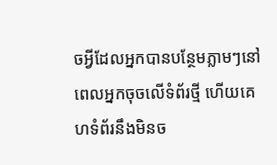ចអ្វីដែលអ្នកបានបន្ថែមភ្លាមៗនៅពេលអ្នកចុចលើទំព័រថ្មី ហើយគេហទំព័រនឹងមិនច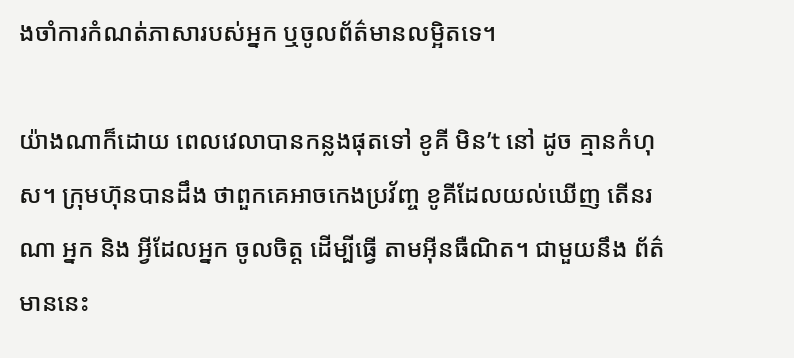ងចាំការកំណត់ភាសារបស់អ្នក ឬចូលព័ត៌មានលម្អិតទេ។

យ៉ាងណាក៏ដោយ ពេលវេលាបានកន្លងផុតទៅ ខូគី មិន’t នៅ ដូច គ្មានកំហុស។ ក្រុមហ៊ុនបានដឹង ថាពួកគេអាចកេងប្រវ័ញ្ច ខូគីដែលយល់ឃើញ តើនរណា អ្នក និង អ្វីដែលអ្នក ចូលចិត្ត ដើម្បីធ្វើ តាមអ៊ីនធឺណិត។ ជាមួយនឹង ព័ត៌មាននេះ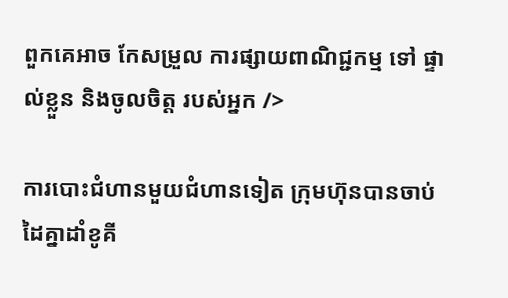ពួកគេអាច កែសម្រួល ការផ្សាយពាណិជ្ជកម្ម ទៅ ផ្ទាល់ខ្លួន និងចូលចិត្ត របស់អ្នក />

ការបោះជំហានមួយជំហានទៀត ក្រុមហ៊ុនបានចាប់ដៃគ្នាដាំខូគី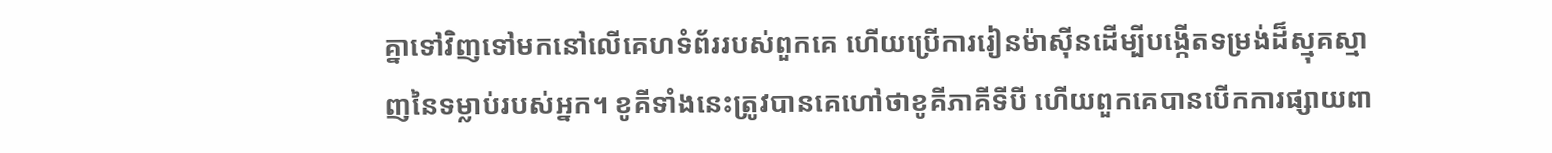គ្នាទៅវិញទៅមកនៅលើគេហទំព័ររបស់ពួកគេ ហើយប្រើការរៀនម៉ាស៊ីនដើម្បីបង្កើតទម្រង់ដ៏ស្មុគស្មាញនៃទម្លាប់របស់អ្នក។ ខូគីទាំងនេះត្រូវបានគេហៅថាខូគីភាគីទីបី ហើយពួកគេបានបើកការផ្សាយពា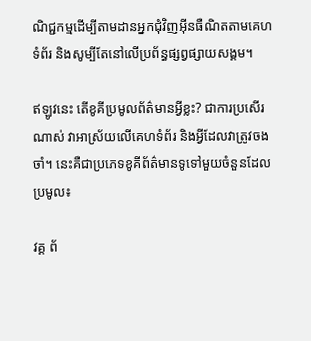ណិជ្ជកម្មដើម្បីតាមដានអ្នកជុំវិញអ៊ីនធឺណិតតាមគេហទំព័រ និងសូម្បីតែនៅលើប្រព័ន្ធផ្សព្វផ្សាយសង្គម។

ឥឡូវនេះ តើខូគីប្រមូលព័ត៌មានអ្វីខ្លះ? ជាការប្រសើរណាស់ វាអាស្រ័យលើគេហទំព័រ និងអ្វីដែលវាត្រូវចងចាំ។ នេះគឺជាប្រភេទខូគីព័ត៌មានទូទៅមួយចំនួនដែលប្រមូល៖

វគ្គ ព័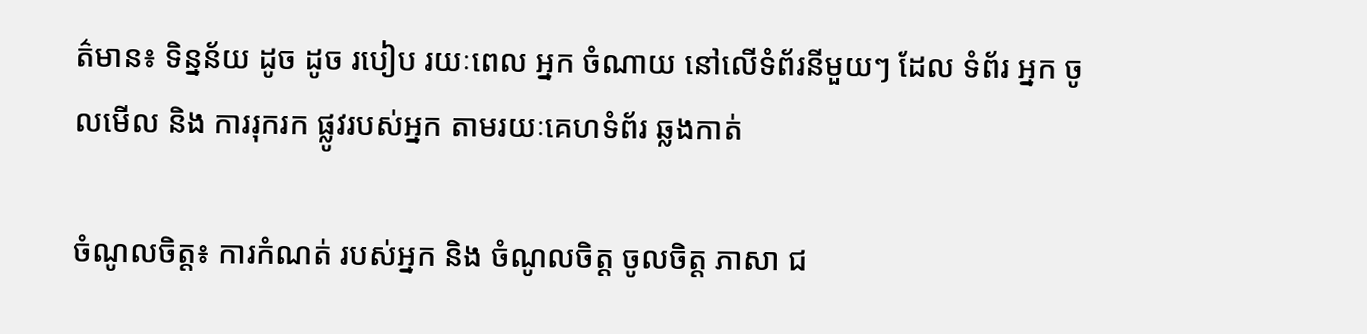ត៌មាន៖ ទិន្នន័យ ដូច ដូច របៀប រយៈពេល អ្នក ចំណាយ នៅលើទំព័រនីមួយៗ ដែល ទំព័រ អ្នក ចូលមើល និង ការរុករក ផ្លូវរបស់អ្នក តាមរយៈគេហទំព័រ ឆ្លងកាត់

ចំណូលចិត្ត៖ ការកំណត់ របស់អ្នក និង ចំណូលចិត្ត ចូលចិត្ត ភាសា ជ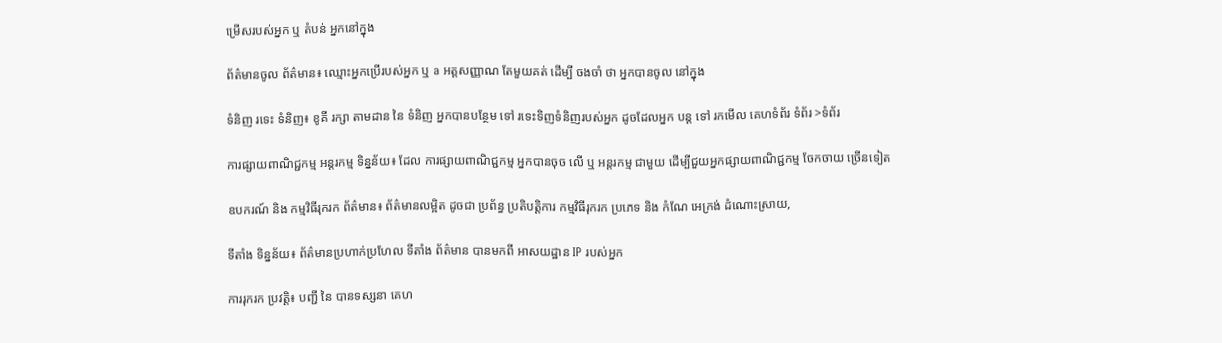ម្រើសរបស់អ្នក ឬ តំបន់ អ្នកនៅក្នុង

ព័ត៌មានចូល ព័ត៌មាន៖ ឈ្មោះអ្នកប្រើរបស់អ្នក ឬ a អត្តសញ្ញាណ តែមួយគត់ ដើម្បី ចងចាំ ថា អ្នកបានចូល នៅក្នុង

ទំនិញ រទេះ ទំនិញ៖ ខូគី រក្សា តាមដាន នៃ ទំនិញ អ្នកបានបន្ថែម ទៅ រទេះទិញទំនិញរបស់អ្នក ដូចដែលអ្នក បន្ត ទៅ រកមើល គេហទំព័រ ទំព័រ >ទំព័រ

ការផ្សាយពាណិជ្ជកម្ម អន្តរកម្ម ទិន្នន័យ៖ ដែល ការផ្សាយពាណិជ្ជកម្ម អ្នកបានចុច លើ ឬ អន្តរកម្ម ជាមួយ ដើម្បីជួយអ្នកផ្សាយពាណិជ្ជកម្ម ចែកចាយ ច្រើនទៀត

ឧបករណ៍ និង កម្មវិធីរុករក ព័ត៌មាន៖ ព័ត៌មានលម្អិត ដូចជា ប្រព័ន្ធ ប្រតិបត្តិការ កម្មវិធីរុករក ប្រភេទ និង កំណែ អេក្រង់ ដំណោះស្រាយ,

ទីតាំង ទិន្នន័យ៖ ព័ត៌មានប្រហាក់ប្រហែល ទីតាំង ព័ត៌មាន បានមកពី អាសយដ្ឋាន IP របស់អ្នក

ការរុករក ប្រវត្តិ៖ បញ្ជី នៃ បានទស្សនា គេហ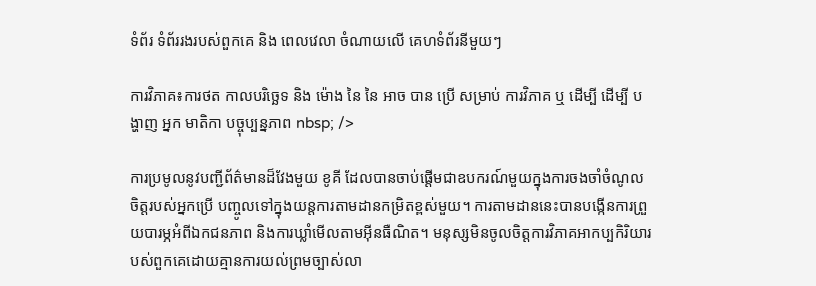ទំព័រ ទំព័ររងរបស់ពួកគេ និង ពេលវេលា ចំណាយលើ គេហទំព័រនីមួយៗ

ការវិភាគ៖ការថត កាលបរិច្ឆេទ និង ម៉ោង នៃ នៃ អាច បាន ប្រើ សម្រាប់ ការវិភាគ ឬ ដើម្បី ដើម្បី បង្ហាញ អ្នក មាតិកា បច្ចុប្បន្នភាព nbsp; />

ការប្រមូលនូវបញ្ជីព័ត៌មានដ៏វែងមួយ ខូគី ដែលបានចាប់ផ្តើមជាឧបករណ៍មួយក្នុងការចងចាំចំណូលចិត្តរបស់អ្នកប្រើ បញ្ចូលទៅក្នុងយន្តការតាមដានកម្រិតខ្ពស់មួយ។ ការតាមដាននេះបានបង្កើនការព្រួយបារម្ភអំពីឯកជនភាព និងការឃ្លាំមើលតាមអ៊ីនធឺណិត។ មនុស្សមិនចូលចិត្តការវិភាគអាកប្បកិរិយារបស់ពួកគេដោយគ្មានការយល់ព្រមច្បាស់លា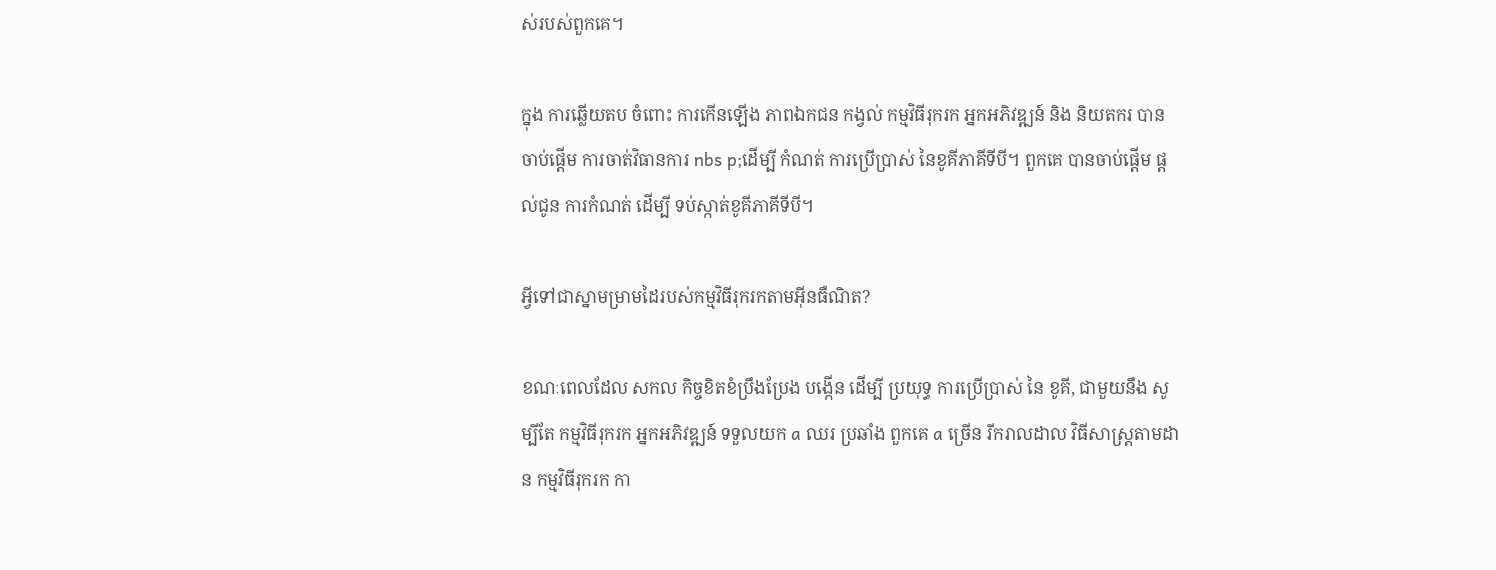ស់របស់ពួកគេ។

ក្នុង ការឆ្លើយតប ចំពោះ ការកើនឡើង ភាពឯកជន កង្វល់ កម្មវិធីរុករក អ្នកអភិវឌ្ឍន៍ និង និយតករ បានចាប់ផ្តើម ការចាត់វិធានការ nbs p;ដើម្បី កំណត់ ការប្រើប្រាស់ នៃខូគីភាគីទីបី។ ពួកគេ បានចាប់ផ្តើម ផ្តល់ជូន ការកំណត់ ដើម្បី ទប់ស្កាត់ខូគីភាគីទីបី។

អ្វីទៅជាស្នាមម្រាមដៃរបស់កម្មវិធីរុករកតាមអ៊ីនធឺណិត?

ខណៈពេលដែល សកល កិច្ចខិតខំប្រឹងប្រែង បង្កើន ដើម្បី ប្រយុទ្ធ ការប្រើប្រាស់ នៃ ខូគី, ជាមួយនឹង សូម្បីតែ កម្មវិធីរុករក អ្នកអភិវឌ្ឍន៍ ទទួលយក a ឈរ ប្រឆាំង ពួកគេ a ច្រើន រីករាលដាល វិធីសាស្រ្តតាមដាន កម្មវិធីរុករក កា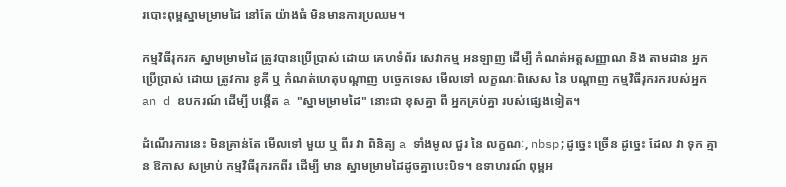របោះពុម្ពស្នាមម្រាមដៃ នៅតែ យ៉ាងធំ មិនមានការប្រឈម។

កម្មវិធីរុករក ស្នាមម្រាមដៃ ត្រូវបានប្រើប្រាស់ ដោយ គេហទំព័រ សេវាកម្ម អនឡាញ ដើម្បី កំណត់អត្តសញ្ញាណ និង តាមដាន អ្នកប្រើប្រាស់ ដោយ ត្រូវការ ខូគី ឬ កំណត់ហេតុបណ្ដាញ បច្ចេកទេស មើលទៅ លក្ខណៈពិសេស នៃ បណ្ដាញ កម្មវិធីរុករករបស់អ្នក an d ឧបករណ៍ ដើម្បី បង្កើត a "ស្នាមម្រាមដៃ" នោះជា ខុសគ្នា ពី អ្នកគ្រប់គ្នា របស់ផ្សេងទៀត។

ដំណើរការនេះ មិនគ្រាន់តែ មើលទៅ មួយ ឬ ពីរ វា ពិនិត្យ a ទាំងមូល ជួរ នៃ លក្ខណៈ, nbsp;ដូច្នេះ ច្រើន ដូច្នេះ ដែល វា ទុក គ្មាន ឱកាស សម្រាប់ កម្មវិធីរុករកពីរ ដើម្បី មាន ស្នាមម្រាមដៃដូចគ្នាបេះបិទ។ ឧទាហរណ៍ ពុម្ពអ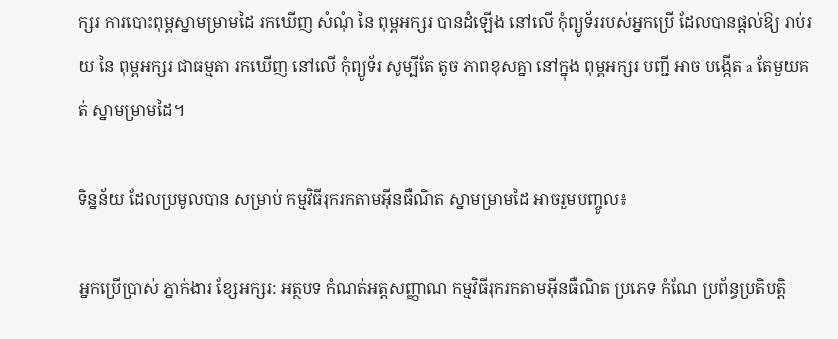ក្សរ ការបោះពុម្ពស្នាមម្រាមដៃ រកឃើញ សំណុំ នៃ ពុម្ពអក្សរ បានដំឡើង នៅលើ កុំព្យូទ័ររបស់អ្នកប្រើ ដែលបានផ្ដល់ឱ្យ រាប់រយ នៃ ពុម្ពអក្សរ ជាធម្មតា រកឃើញ នៅលើ កុំព្យូទ័រ សូម្បីតែ តូច ភាពខុសគ្នា នៅក្នុង ពុម្ពអក្សរ បញ្ជី អាច បង្កើត a តែមួយគត់ ស្នាមម្រាមដៃ។

ទិន្នន័យ ដែលប្រមូលបាន សម្រាប់ កម្មវិធីរុករកតាមអ៊ីនធឺណិត ស្នាមម្រាមដៃ អាចរួមបញ្ចូល៖

អ្នកប្រើប្រាស់ ភ្នាក់ងារ ខ្សែអក្សរ: អត្ថបទ កំណត់អត្តសញ្ញាណ កម្មវិធីរុករកតាមអ៊ីនធឺណិត ប្រភេទ កំណែ ប្រព័ន្ធប្រតិបត្តិ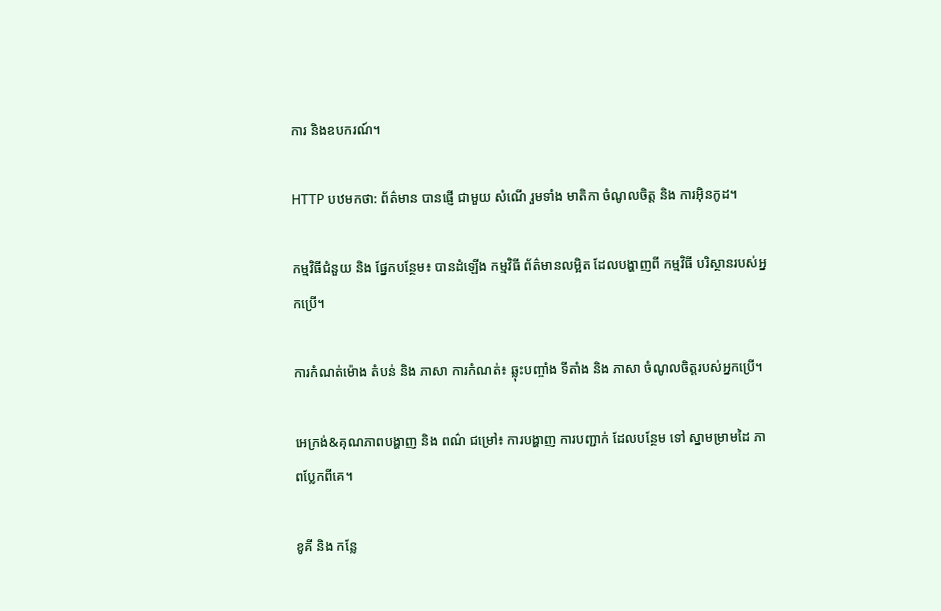ការ និងឧបករណ៍។

HTTP បឋមកថា: ព័ត៌មាន បានផ្ញើ ជាមួយ សំណើ រួមទាំង មាតិកា ចំណូលចិត្ត និង ការអ៊ិនកូដ។

កម្មវិធីជំនួយ និង ផ្នែកបន្ថែម៖ បានដំឡើង កម្មវិធី ព័ត៌មានលម្អិត ដែលបង្ហាញពី កម្មវិធី បរិស្ថានរបស់អ្នកប្រើ។

ការកំណត់ម៉ោង តំបន់ និង ភាសា ការកំណត់៖ ឆ្លុះបញ្ចាំង ទីតាំង និង ភាសា ចំណូលចិត្តរបស់អ្នកប្រើ។

អេក្រង់&គុណភាពបង្ហាញ និង ពណ៌ ជម្រៅ៖ ការបង្ហាញ ការបញ្ជាក់ ដែលបន្ថែម ទៅ ស្នាមម្រាមដៃ ភាពប្លែកពីគេ។

ខូគី និង កន្លែ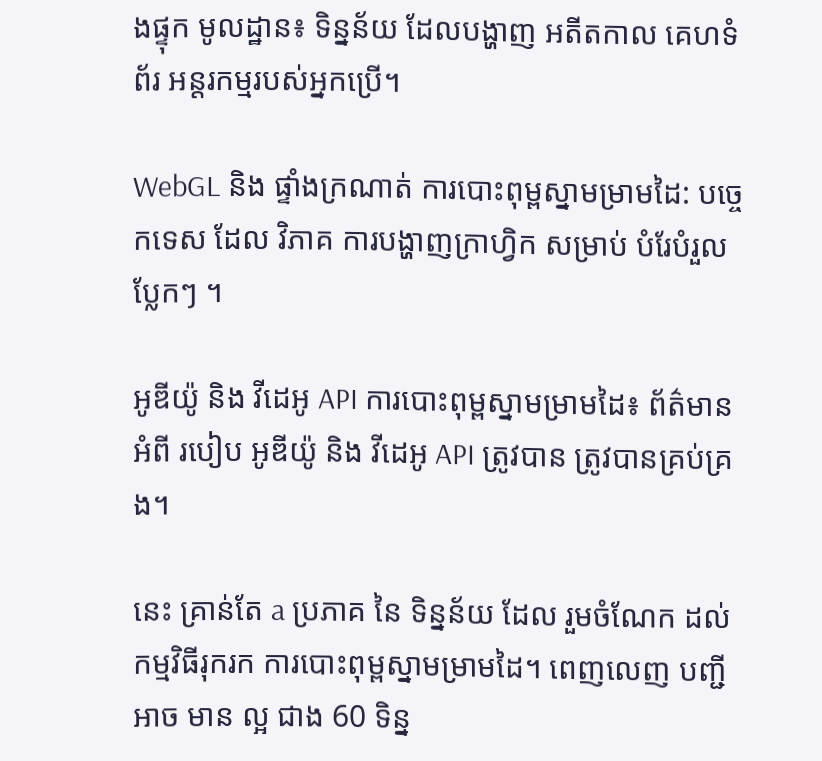ងផ្ទុក មូលដ្ឋាន៖ ទិន្នន័យ ដែលបង្ហាញ អតីតកាល គេហទំព័រ អន្តរកម្មរបស់អ្នកប្រើ។

WebGL និង ផ្ទាំងក្រណាត់ ការបោះពុម្ពស្នាមម្រាមដៃ: បច្ចេកទេស ដែល វិភាគ ការបង្ហាញក្រាហ្វិក សម្រាប់ បំរែបំរួលប្លែកៗ ។

អូឌីយ៉ូ និង វីដេអូ API ការបោះពុម្ពស្នាមម្រាមដៃ៖ ព័ត៌មាន អំពី របៀប អូឌីយ៉ូ និង វីដេអូ API ត្រូវបាន ត្រូវបានគ្រប់គ្រង។

នេះ គ្រាន់តែ a ប្រភាគ នៃ ទិន្នន័យ ដែល រួមចំណែក ដល់ កម្មវិធីរុករក ការបោះពុម្ពស្នាមម្រាមដៃ។ ពេញលេញ បញ្ជី អាច មាន ល្អ ជាង 60 ទិន្ន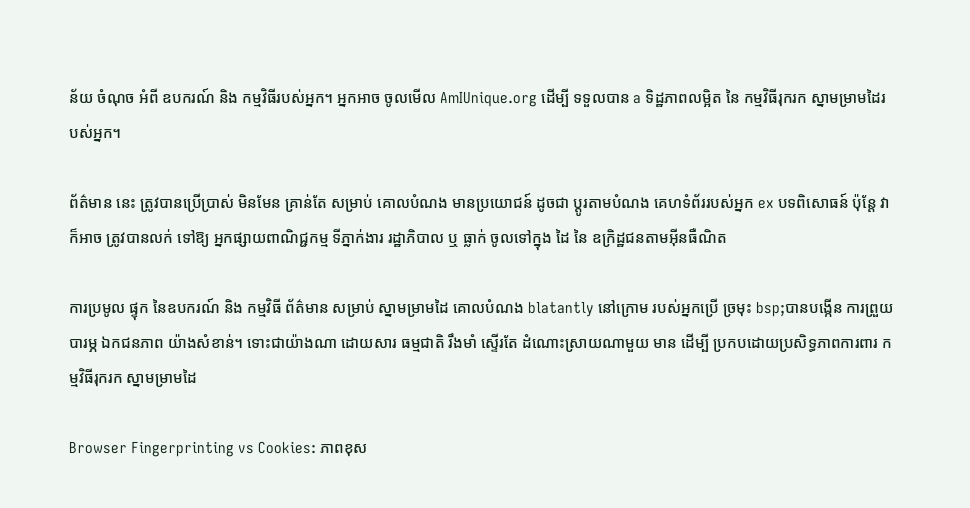ន័យ ចំណុច អំពី ឧបករណ៍ និង កម្មវិធីរបស់អ្នក។ អ្នកអាច ចូលមើល AmIUnique.org ដើម្បី ទទួលបាន a ទិដ្ឋភាពលម្អិត នៃ កម្មវិធីរុករក ស្នាមម្រាមដៃរបស់អ្នក។

ព័ត៌មាន នេះ ត្រូវបានប្រើប្រាស់ មិនមែន គ្រាន់តែ សម្រាប់ គោលបំណង មានប្រយោជន៍ ដូចជា ប្ដូរតាមបំណង គេហទំព័ររបស់អ្នក ex បទពិសោធន៍ ប៉ុន្តែ វា ក៏អាច ត្រូវបានលក់ ទៅឱ្យ អ្នកផ្សាយពាណិជ្ជកម្ម ទីភ្នាក់ងារ រដ្ឋាភិបាល ឬ ធ្លាក់ ចូលទៅក្នុង ដៃ នៃ ឧក្រិដ្ឋជនតាមអ៊ីនធឺណិត

ការប្រមូល ផ្ទុក នៃឧបករណ៍ និង កម្មវិធី ព័ត៌មាន សម្រាប់ ស្នាមម្រាមដៃ គោលបំណង blatantly នៅក្រោម របស់អ្នកប្រើ ច្រមុះ bsp;បានបង្កើន ការព្រួយបារម្ភ ឯកជនភាព យ៉ាងសំខាន់។ ទោះជាយ៉ាងណា ដោយសារ ធម្មជាតិ រឹងមាំ ស្ទើរតែ ដំណោះស្រាយណាមួយ មាន ដើម្បី ប្រកបដោយប្រសិទ្ធភាពការពារ កម្មវិធីរុករក ស្នាមម្រាមដៃ

Browser Fingerprinting vs Cookies: ភាពខុស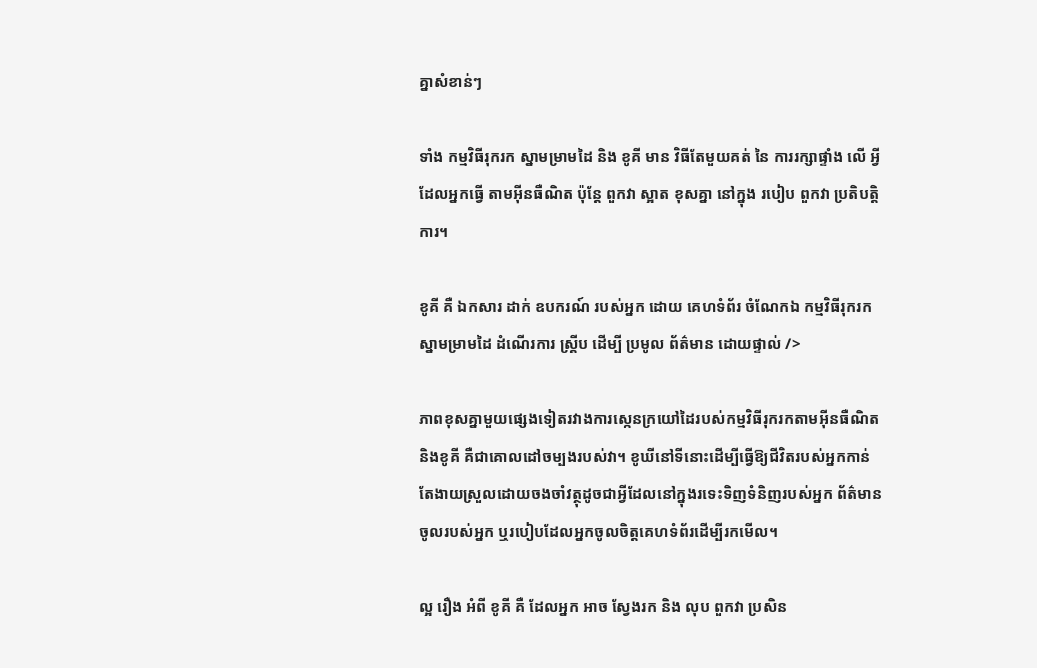គ្នាសំខាន់ៗ

ទាំង កម្មវិធីរុករក ស្នាមម្រាមដៃ និង ខូគី មាន វិធីតែមួយគត់ នៃ ការរក្សាផ្ទាំង លើ អ្វីដែលអ្នកធ្វើ តាមអ៊ីនធឺណិត ប៉ុន្តែ ពួកវា ស្អាត ខុសគ្នា នៅក្នុង របៀប ពួកវា ប្រតិបត្តិការ។

ខូគី គឺ ឯកសារ ដាក់ ឧបករណ៍ របស់អ្នក ដោយ គេហទំព័រ ចំណែកឯ កម្មវិធីរុករក ស្នាមម្រាមដៃ ដំណើរការ ស្គ្រីប ដើម្បី ប្រមូល ព័ត៌មាន ដោយផ្ទាល់ />

ភាពខុសគ្នាមួយផ្សេងទៀតរវាងការស្កេនក្រយៅដៃរបស់កម្មវិធីរុករកតាមអ៊ីនធឺណិត និងខូគី គឺជាគោលដៅចម្បងរបស់វា។ ខូឃីនៅទីនោះដើម្បីធ្វើឱ្យជីវិតរបស់អ្នកកាន់តែងាយស្រួលដោយចងចាំវត្ថុដូចជាអ្វីដែលនៅក្នុងរទេះទិញទំនិញរបស់អ្នក ព័ត៌មានចូលរបស់អ្នក ឬរបៀបដែលអ្នកចូលចិត្តគេហទំព័រដើម្បីរកមើល។

ល្អ រឿង អំពី ខូគី គឺ ដែលអ្នក អាច ស្វែងរក និង លុប ពួកវា ប្រសិន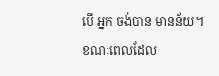បើ អ្នក ចង់បាន មានន័យ។ ខណៈពេលដែល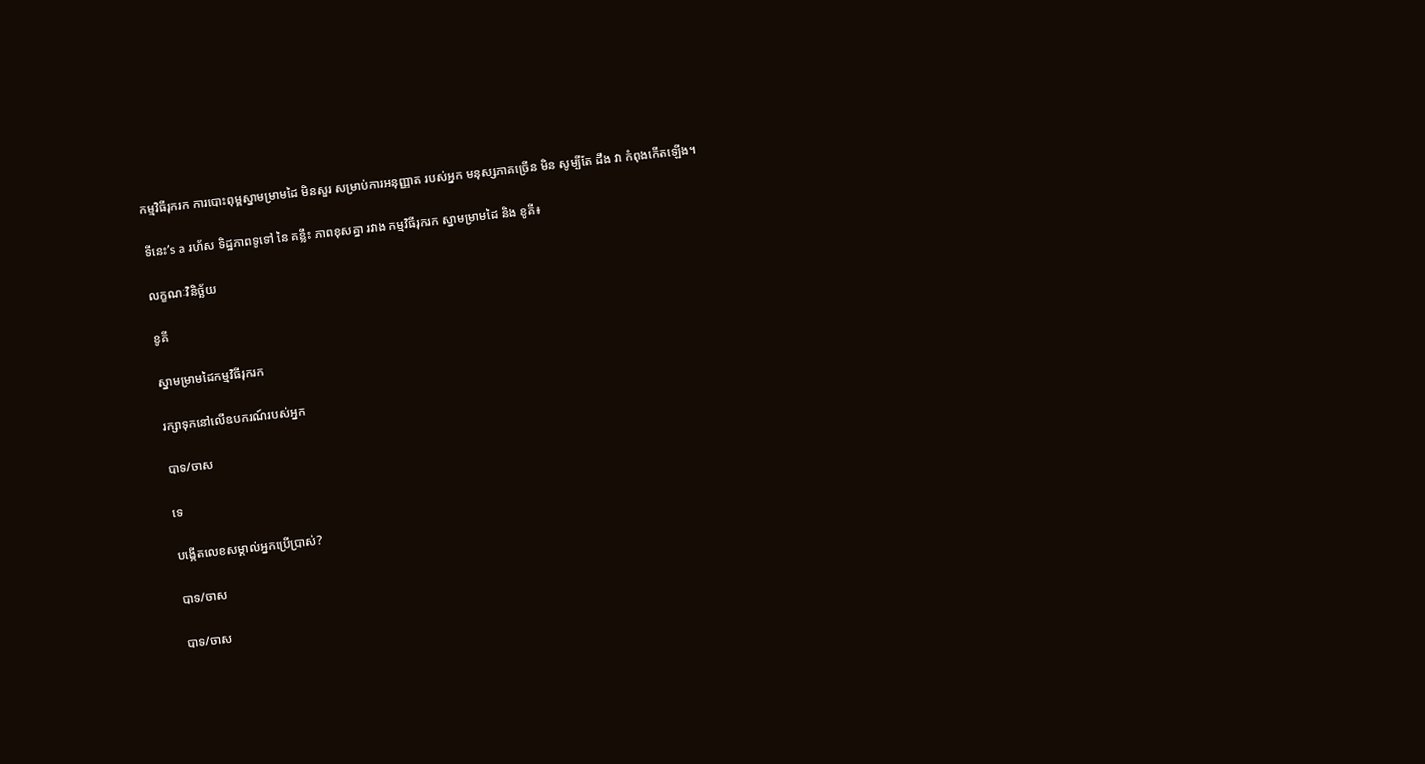កម្មវិធីរុករក ការបោះពុម្ពស្នាមម្រាមដៃ មិនសួរ សម្រាប់ការអនុញ្ញាត របស់អ្នក មនុស្សភាគច្រើន មិន សូម្បីតែ ដឹង វា កំពុងកើតឡើង។

ទីនេះ’s a រហ័ស ទិដ្ឋភាពទូទៅ នៃ គន្លឹះ ភាពខុសគ្នា រវាង កម្មវិធីរុករក ស្នាមម្រាមដៃ និង ខូគី៖

លក្ខណៈវិនិច្ឆ័យ

ខូគី

ស្នាមម្រាមដៃកម្មវិធីរុករក

រក្សាទុកនៅលើឧបករណ៍របស់អ្នក

បាទ/ចាស

ទេ

បង្កើតលេខសម្គាល់អ្នកប្រើប្រាស់?

បាទ/ចាស

បាទ/ចាស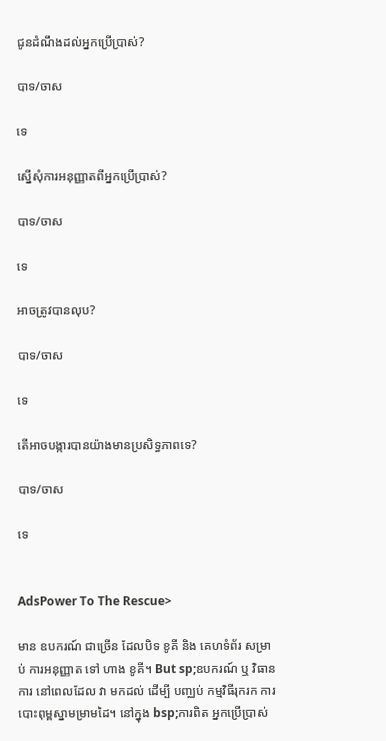ជូនដំណឹងដល់អ្នកប្រើប្រាស់?

បាទ/ចាស

ទេ

ស្នើសុំការអនុញ្ញាតពីអ្នកប្រើប្រាស់?

បាទ/ចាស

ទេ

អាចត្រូវបានលុប?

បាទ/ចាស

ទេ

តើអាចបង្ការបានយ៉ាងមានប្រសិទ្ធភាពទេ?

បាទ/ចាស

ទេ


AdsPower To The Rescue>

មាន ឧបករណ៍ ជាច្រើន ដែលបិទ ខូគី និង គេហទំព័រ សម្រាប់ ការអនុញ្ញាត ទៅ ហាង ខូគី។ But sp;ឧបករណ៍ ឬ វិធានការ នៅពេលដែល វា មកដល់ ដើម្បី បញ្ឈប់ កម្មវិធីរុករក ការបោះពុម្ពស្នាមម្រាមដៃ។ នៅក្នុង bsp;ការពិត អ្នកប្រើប្រាស់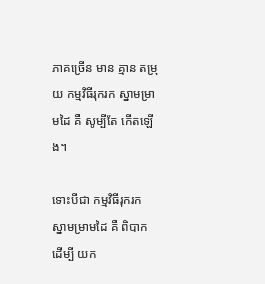ភាគច្រើន មាន គ្មាន តម្រុយ កម្មវិធីរុករក ស្នាមម្រាមដៃ គឺ សូម្បីតែ កើតឡើង។

ទោះបីជា កម្មវិធីរុករក ស្នាមម្រាមដៃ គឺ ពិបាក ដើម្បី យក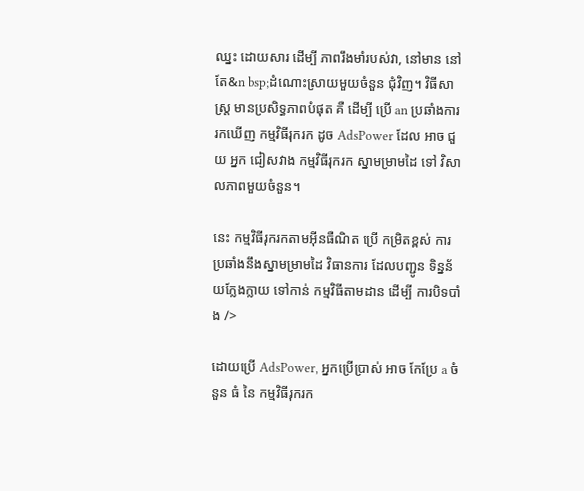ឈ្នះ ដោយសារ ដើម្បី ភាពរឹងមាំរបស់វា, នៅមាន នៅតែ&n bsp;ដំណោះស្រាយមួយចំនួន ជុំវិញ។ វិធីសាស្រ្ត មានប្រសិទ្ធភាពបំផុត គឺ ដើម្បី ប្រើ an ប្រឆាំងការរកឃើញ កម្មវិធីរុករក ដូច AdsPower ដែល អាច ជួយ អ្នក ជៀសវាង កម្មវិធីរុករក ស្នាមម្រាមដៃ ទៅ វិសាលភាពមួយចំនួន។

នេះ កម្មវិធីរុករកតាមអ៊ីនធឺណិត ប្រើ កម្រិតខ្ពស់ ការប្រឆាំងនឹងស្នាមម្រាមដៃ វិធានការ ដែលបញ្ជូន ទិន្នន័យក្លែងក្លាយ ទៅកាន់ កម្មវិធីតាមដាន ដើម្បី ការបិទបាំង />

ដោយប្រើ AdsPower, អ្នកប្រើប្រាស់ អាច កែប្រែ a ចំនួន ធំ នៃ កម្មវិធីរុករក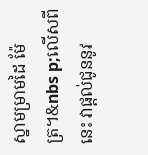ស្នាមម្រាមដៃ ម៉ែត្រ។&nbs p;លើសពីនេះ វាផ្ដល់ជូននូវ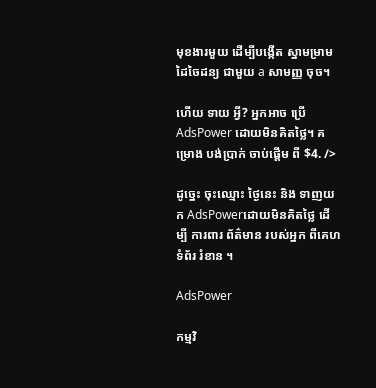មុខងារមួយ ដើម្បីបង្កើត ស្នាមម្រាមដៃចៃដន្យ ជាមួយ a សាមញ្ញ ចុច។

ហើយ ទាយ អ្វី? អ្នកអាច ប្រើ AdsPower ដោយមិនគិតថ្លៃ។ គម្រោង បង់ប្រាក់ ចាប់ផ្តើម ពី $4. />

ដូច្នេះ ចុះឈ្មោះ ថ្ងៃនេះ និង ទាញយក AdsPowerដោយមិនគិតថ្លៃ ដើម្បី ការពារ ព័ត៌មាន របស់អ្នក ពីគេហទំព័រ រំខាន ។

AdsPower

កម្មវិ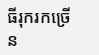ធីរុករកច្រើន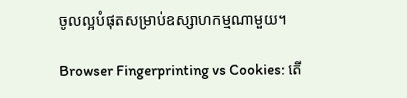ចូលល្អបំផុតសម្រាប់ឧស្សាហកម្មណាមួយ។

Browser Fingerprinting vs Cookies: តើ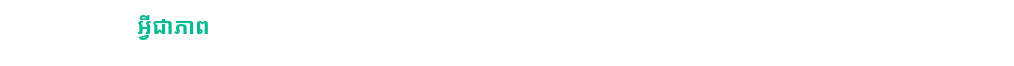អ្វីជាភាព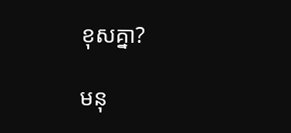ខុសគ្នា?

មនុ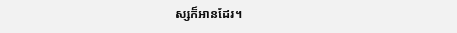ស្សក៏អានដែរ។